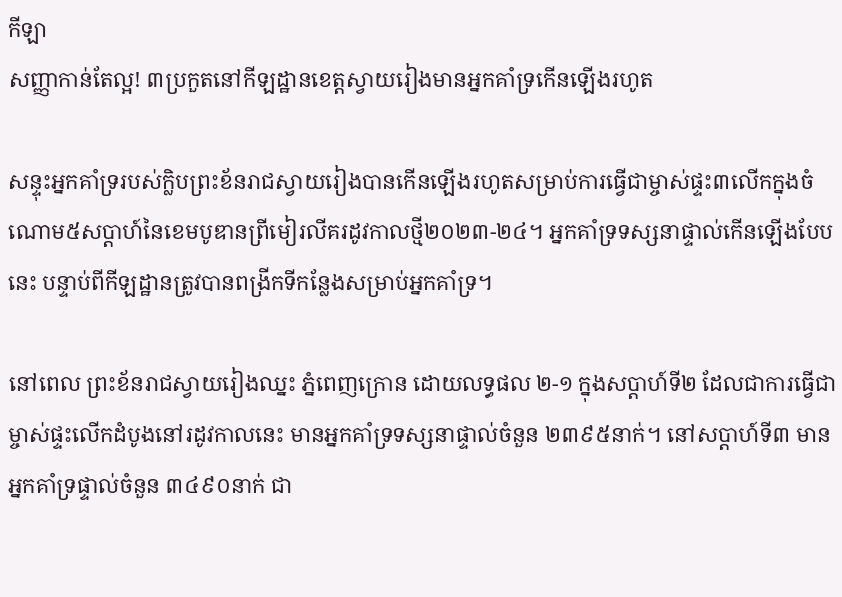កីឡា
សញ្ញាកាន់តែល្អ! ៣ប្រកួតនៅកីឡដ្ឋានខេត្តស្វាយរៀងមានអ្នកគាំទ្រកើនឡើងរហូត

សន្ទុះអ្នកគាំទ្ររបស់ក្លិបព្រះខ័នរាជស្វាយរៀងបានកើនឡើងរហូតសម្រាប់ការធ្វើជាម្ចាស់ផ្ទះ៣លើកក្នុងចំណោម៥សប្តាហ៍នៃខេមបូឌានព្រីមៀរលីគរដូវកាលថ្មី២០២៣-២៤។ អ្នកគាំទ្រទស្សនាផ្ទាល់កើនឡើងបែបនេះ បន្ទាប់ពីកីឡដ្ឋានត្រូវបានពង្រីកទីកន្លែងសម្រាប់អ្នកគាំទ្រ។

នៅពេល ព្រះខ័នរាជស្វាយរៀងឈ្នះ ភ្នំពេញក្រោន ដោយលទ្ធផល ២-១ ក្នុងសប្តាហ៍ទី២ ដែលជាការធ្វើជាម្ចាស់ផ្ទះលើកដំបូងនៅរដូវកាលនេះ មានអ្នកគាំទ្រទស្សនាផ្ទាល់ចំនួន ២៣៩៥នាក់។ នៅសប្តាហ៍ទី៣ មានអ្នកគាំទ្រផ្ទាល់ចំនួន ៣៤៩០នាក់ ជា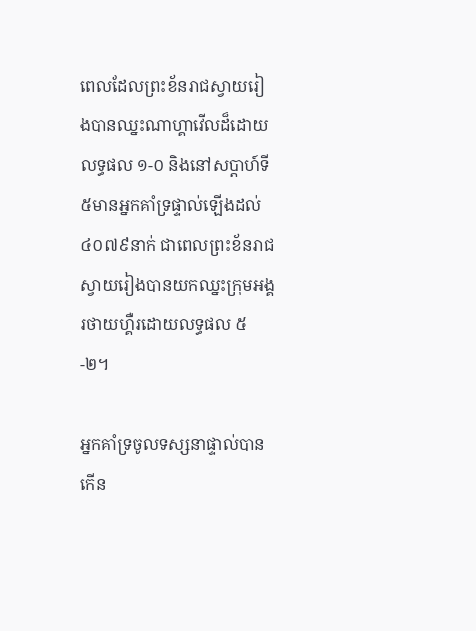ពេលដែលព្រះខ័នរាជស្វាយរៀងបានឈ្នះណាហ្គាវើលដ៏ដោយលទ្ធផល ១-០ និងនៅសប្តាហ៍ទី៥មានអ្នកគាំទ្រផ្ទាល់ឡើងដល់ ៤០៧៩នាក់ ជាពេលព្រះខ័នរាជស្វាយរៀងបានយកឈ្នះក្រុមអង្គរថាយហ្គឺរដោយលទ្ធផល ៥-២។

អ្នកគាំទ្រចូលទស្សនាផ្ទាល់បានកើន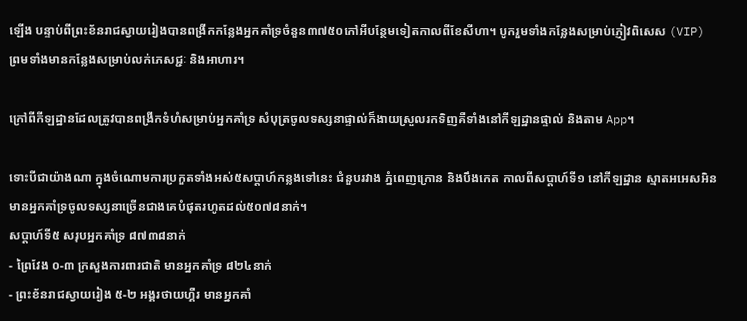ឡើង បន្ទាប់ពីព្រះខ័នរាជស្វាយរៀងបានពង្រីកកន្លែងអ្នកគាំទ្រចំនួន៣៧៥០កៅអីបន្ថែមទៀតកាលពីខែសីហា។ បូករួមទាំងកន្លែងសម្រាប់ភ្ញៀវពិសេស (VIP) ព្រមទាំងមានកន្លែងសម្រាប់លក់ភេសជ្ជៈ និងអាហារ។

ក្រៅពីកីឡដ្ឋានដែលត្រូវបានពង្រីកទំហំសម្រាប់អ្នកគាំទ្រ សំបុត្រចូលទស្សនាផ្ទាល់ក៏ងាយស្រួលរកទិញគឺទាំងនៅកីឡដ្ឋានផ្ទាល់ និងតាម App។

ទោះបីជាយ៉ាងណា ក្នុងចំណោមការប្រកួតទាំងអស់៥សប្តាហ៍កន្លងទៅនេះ ជំនួបរវាង ភ្នំពេញក្រោន និងបឹងកេត កាលពីសប្តាហ៍ទី១ នៅកីឡដ្ឋាន ស្មាតអអេសអិន មានអ្នកគាំទ្រចូលទស្សនាច្រើនជាងគេបំផុតរហូតដល់៥០៧៨នាក់។
សប្តាហ៍ទី៥ សរុបអ្នកគាំទ្រ ៨៧៣៨នាក់
- ព្រៃវែង ០-៣ ក្រសួងការពារជាតិ មានអ្នកគាំទ្រ ៨២៤នាក់
- ព្រះខ័នរាជស្វាយរៀង ៥-២ អង្គរថាយហ្គឺរ មានអ្នកគាំ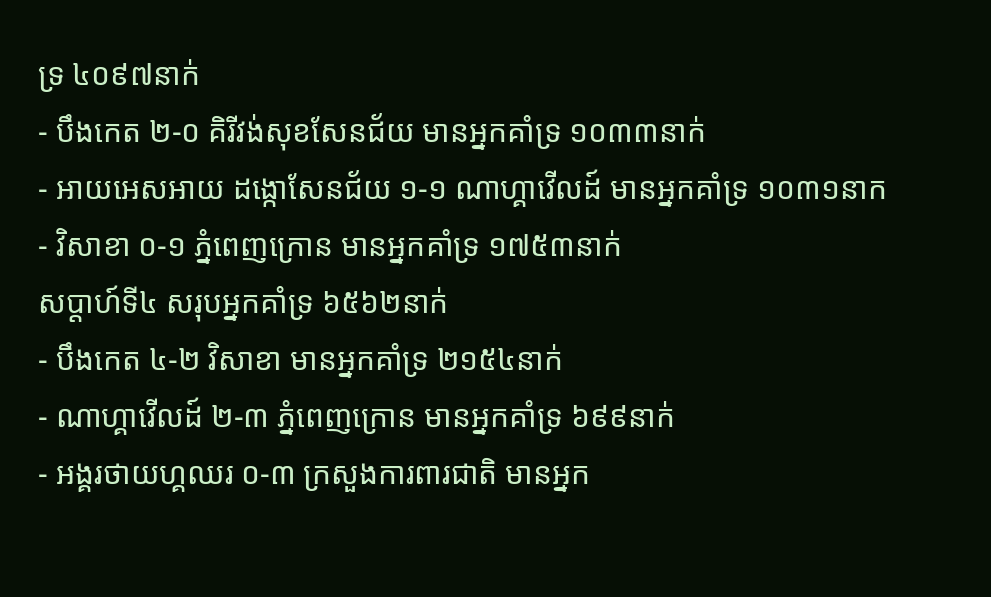ទ្រ ៤០៩៧នាក់
- បឹងកេត ២-០ គិរីវង់សុខសែនជ័យ មានអ្នកគាំទ្រ ១០៣៣នាក់
- អាយអេសអាយ ដង្កោសែនជ័យ ១-១ ណាហ្គាវើលដ៍ មានអ្នកគាំទ្រ ១០៣១នាក
- វិសាខា ០-១ ភ្នំពេញក្រោន មានអ្នកគាំទ្រ ១៧៥៣នាក់
សប្តាហ៍ទី៤ សរុបអ្នកគាំទ្រ ៦៥៦២នាក់
- បឹងកេត ៤-២ វិសាខា មានអ្នកគាំទ្រ ២១៥៤នាក់
- ណាហ្គាវើលដ៍ ២-៣ ភ្នំពេញក្រោន មានអ្នកគាំទ្រ ៦៩៩នាក់
- អង្គរថាយហ្គឈរ ០-៣ ក្រសួងការពារជាតិ មានអ្នក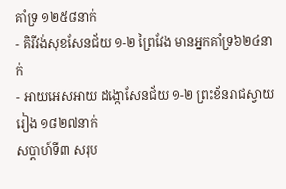គាំទ្រ ១២៥៨នាក់
- គិរីវង់សុខសែនជ័យ ១-២ ព្រៃវែង មានអ្នកគាំទ្រ៦២៤នាក់
- អាយអេសអាយ ដង្កោសែនជ័យ ១-២ ព្រះខ័នរាជស្វាយរៀង ១៨២៧នាក់
សប្តាហ៍ទី៣ សរុប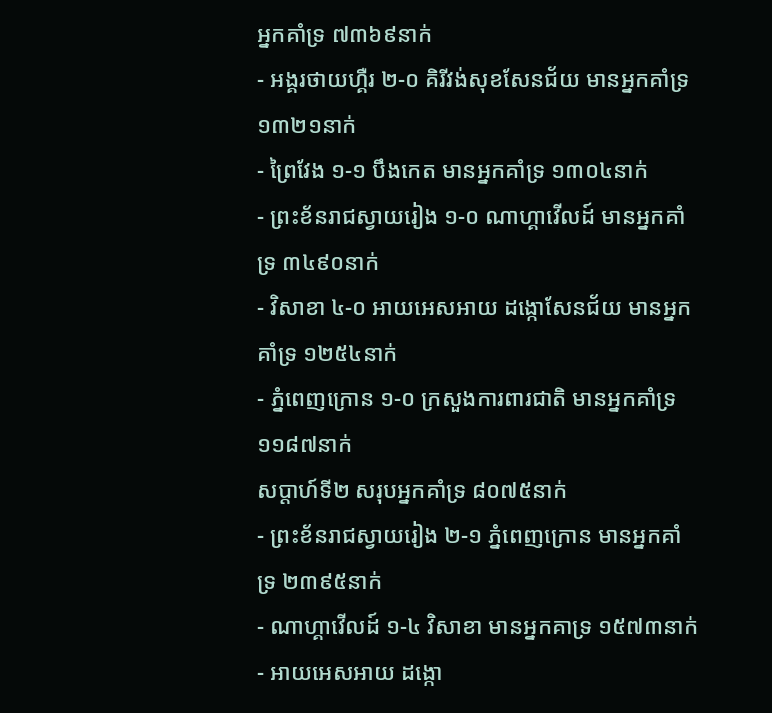អ្នកគាំទ្រ ៧៣៦៩នាក់
- អង្គរថាយហ្គឺរ ២-០ គិរីវង់សុខសែនជ័យ មានអ្នកគាំទ្រ ១៣២១នាក់
- ព្រៃវែង ១-១ បឹងកេត មានអ្នកគាំទ្រ ១៣០៤នាក់
- ព្រះខ័នរាជស្វាយរៀង ១-០ ណាហ្គាវើលដ៍ មានអ្នកគាំទ្រ ៣៤៩០នាក់
- វិសាខា ៤-០ អាយអេសអាយ ដង្កោសែនជ័យ មានអ្នកគាំទ្រ ១២៥៤នាក់
- ភ្នំពេញក្រោន ១-០ ក្រសួងការពារជាតិ មានអ្នកគាំទ្រ ១១៨៧នាក់
សប្តាហ៍ទី២ សរុបអ្នកគាំទ្រ ៨០៧៥នាក់
- ព្រះខ័នរាជស្វាយរៀង ២-១ ភ្នំពេញក្រោន មានអ្នកគាំទ្រ ២៣៩៥នាក់
- ណាហ្គាវើលដ៍ ១-៤ វិសាខា មានអ្នកគាទ្រ ១៥៧៣នាក់
- អាយអេសអាយ ដង្កោ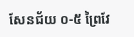សែនជ័យ ០-៥ ព្រៃវែ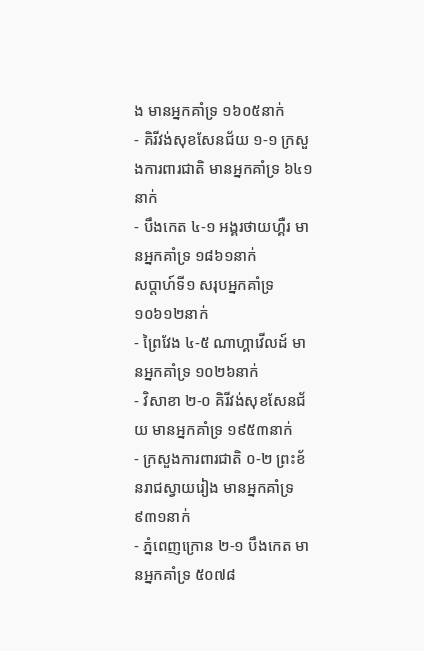ង មានអ្នកគាំទ្រ ១៦០៥នាក់
- គិរីវង់សុខសែនជ័យ ១-១ ក្រសួងការពារជាតិ មានអ្នកគាំទ្រ ៦៤១នាក់
- បឹងកេត ៤-១ អង្គរថាយហ្គឺរ មានអ្នកគាំទ្រ ១៨៦១នាក់
សប្តាហ៍ទី១ សរុបអ្នកគាំទ្រ ១០៦១២នាក់
- ព្រៃវែង ៤-៥ ណាហ្គាវើលដ៍ មានអ្នកគាំទ្រ ១០២៦នាក់
- វិសាខា ២-០ គិរីវង់សុខសែនជ័យ មានអ្នកគាំទ្រ ១៩៥៣នាក់
- ក្រសួងការពារជាតិ ០-២ ព្រះខ័នរាជស្វាយរៀង មានអ្នកគាំទ្រ ៩៣១នាក់
- ភ្នំពេញក្រោន ២-១ បឹងកេត មានអ្នកគាំទ្រ ៥០៧៨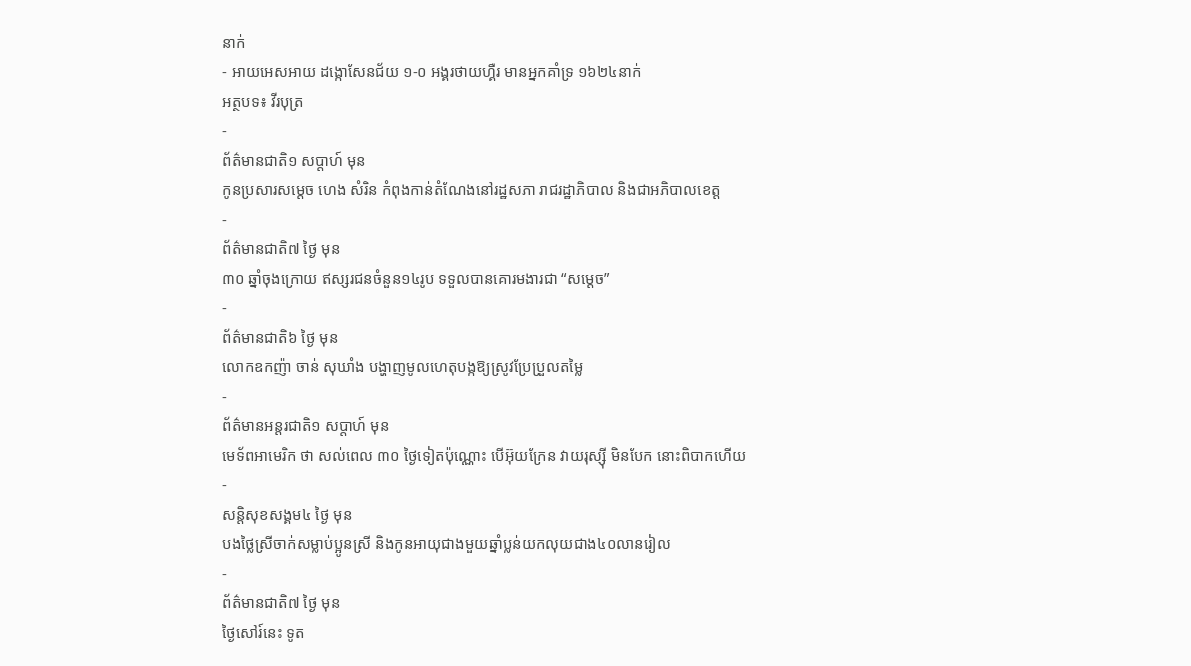នាក់
- អាយអេសអាយ ដង្កោសែនជ័យ ១-០ អង្គរថាយហ្គឺរ មានអ្នកគាំទ្រ ១៦២៤នាក់
អត្ថបទ៖ វីរបុត្រ
-
ព័ត៌មានជាតិ១ សប្តាហ៍ មុន
កូនប្រសារសម្ដេច ហេង សំរិន កំពុងកាន់តំណែងនៅរដ្ឋសភា រាជរដ្ឋាភិបាល និងជាអភិបាលខេត្ត
-
ព័ត៌មានជាតិ៧ ថ្ងៃ មុន
៣០ ឆ្នាំចុងក្រោយ ឥស្សរជនចំនួន១៤រូប ទទួលបានគោរមងារជា “សម្ដេច”
-
ព័ត៌មានជាតិ៦ ថ្ងៃ មុន
លោកឧកញ៉ា ចាន់ សុឃាំង បង្ហាញមូលហេតុបង្កឱ្យស្រូវប្រែប្រួលតម្លៃ
-
ព័ត៌មានអន្ដរជាតិ១ សប្តាហ៍ មុន
មេទ័ពអាមេរិក ថា សល់ពេល ៣០ ថ្ងៃទៀតប៉ុណ្ណោះ បើអ៊ុយក្រែន វាយរុស្ស៊ី មិនបែក នោះពិបាកហើយ
-
សន្តិសុខសង្គម៤ ថ្ងៃ មុន
បងថ្លៃស្រីចាក់សម្លាប់ប្អូនស្រី និងកូនអាយុជាងមួយឆ្នាំប្លន់យកលុយជាង៤០លានរៀល
-
ព័ត៌មានជាតិ៧ ថ្ងៃ មុន
ថ្ងៃសៅរ៍នេះ ទូត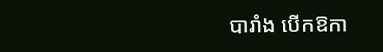បារាំង បើកឱកា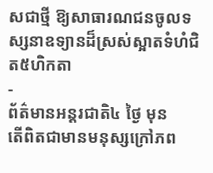សជាថ្មី ឱ្យសាធារណជនចូលទស្សនាឧទ្យានដ៏ស្រស់ស្អាតទំហំជិត៥ហិកតា
-
ព័ត៌មានអន្ដរជាតិ៤ ថ្ងៃ មុន
តើពិតជាមានមនុស្សក្រៅភព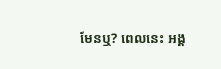មែនឬ? ពេលនេះ អង្គ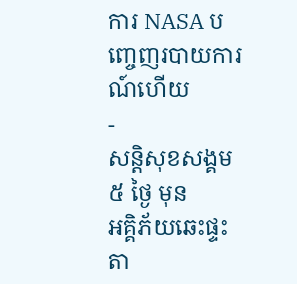ការ NASA បញ្ចេញរបាយការណ៍ហើយ
-
សន្តិសុខសង្គម៥ ថ្ងៃ មុន
អគ្គិភ័យឆេះផ្ទះតា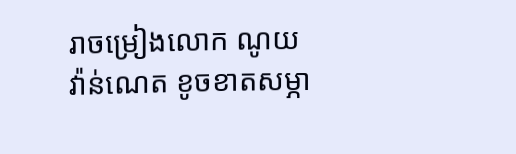រាចម្រៀងលោក ណូយ វ៉ាន់ណេត ខូចខាតសម្ភា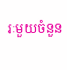រៈមួយចំនួន